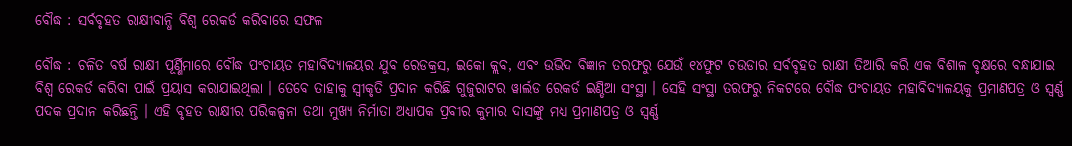ବୌଦ୍ଧ : ସର୍ବବୃହତ ରାକ୍ଷୀବାନ୍ଧି ବିଶ୍ୱ ରେକର୍ଡ କରିବାରେ ସଫଳ

ବୌଦ୍ଧ : ଚଳିତ ବର୍ଷ ରାକ୍ଷୀ ପୂର୍ଣ୍ଣିମାରେ ବୌଦ୍ଧ ପଂଚାୟତ ମହାବିଦ୍ୟାଳୟର ଯୁବ ରେଡକ୍ରସ, ଇକୋ କ୍ଲବ, ଏବଂ ଉଭିଦ ବିଜ୍ଞାନ ତରଫରୁ ଯେଉଁ ୧୪ଫୁଟ ଚଉଡାର ସର୍ବବୃହତ ରାକ୍ଷୀ ତିଆରି କରି ଏକ ବିଶାଳ ବୃକ୍ଷରେ ବନ୍ଧାଯାଇ ବିଶ୍ୱ ରେକର୍ଡ କରିବା ପାଇଁ ପ୍ରୟାସ କରାଯାଇଥିଲା । ତେବେ ତାହାକୁ ସ୍ୱୀକୃତି ପ୍ରଦାନ କରିଛି ଗୁଜୁରାଟର ୱାର୍ଲଡ ରେକର୍ଡ ଇଣ୍ଡିଆ ସଂସ୍ଥା । ସେହି ସଂସ୍ଥା ତରଫରୁ ନିକଟରେ ବୌଦ୍ଧ ପଂଚାୟତ ମହାବିଦ୍ୟାଳୟକୁ ପ୍ରମାଣପତ୍ର ଓ ସ୍ବର୍ଣ୍ଣ ପଦକ ପ୍ରଦାନ କରିଛନ୍ତି । ଏହି ବୃହତ ରାକ୍ଷୀର ପରିକଳ୍ପନା ତଥା ମୁଖ୍ୟ ନିର୍ମାତା ଅଧ୍ୟାପକ ପ୍ରବୀର କୁମାର ଦାସଙ୍କୁ ମଧ୍ୟ ପ୍ରମାଣପତ୍ର ଓ ସ୍ବର୍ଣ୍ଣ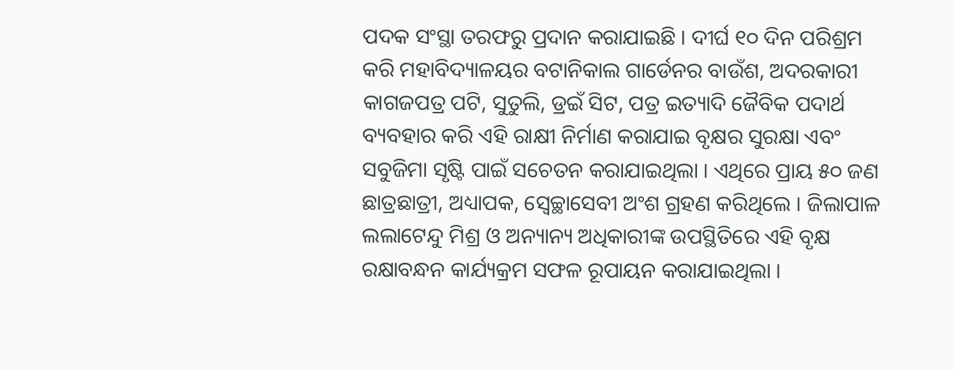ପଦକ ସଂସ୍ଥା ତରଫରୁ ପ୍ରଦାନ କରାଯାଇଛି । ଦୀର୍ଘ ୧୦ ଦିନ ପରିଶ୍ରମ କରି ମହାବିଦ୍ୟାଳୟର ବଟାନିକାଲ ଗାର୍ଡେନର ବାଉଁଶ, ଅଦରକାରୀ କାଗଜପତ୍ର ପଟି, ସୁତୁଲି, ଡ୍ରଇଁ ସିଟ, ପତ୍ର ଇତ୍ୟାଦି ଜୈବିକ ପଦାର୍ଥ ବ୍ୟବହାର କରି ଏହି ରାକ୍ଷୀ ନିର୍ମାଣ କରାଯାଇ ବୃକ୍ଷର ସୁରକ୍ଷା ଏବଂ ସବୁଜିମା ସୃଷ୍ଟି ପାଇଁ ସଚେତନ କରାଯାଇଥିଲା । ଏଥିରେ ପ୍ରାୟ ୫୦ ଜଣ ଛାତ୍ରଛାତ୍ରୀ, ଅଧ୍ୟାପକ, ସ୍ୱେଚ୍ଛାସେବୀ ଅଂଶ ଗ୍ରହଣ କରିଥିଲେ । ଜିଲାପାଳ ଲଲାଟେନ୍ଦୁ ମିଶ୍ର ଓ ଅନ୍ୟାନ୍ୟ ଅଧିକାରୀଙ୍କ ଉପସ୍ଥିତିରେ ଏହି ବୃକ୍ଷ ରକ୍ଷାବନ୍ଧନ କାର୍ଯ୍ୟକ୍ରମ ସଫଳ ରୂପାୟନ କରାଯାଇଥିଲା ।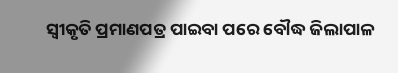ସ୍ୱୀକୃତି ପ୍ରମାଣପତ୍ର ପାଇବା ପରେ ବୌଦ୍ଧ ଜିଲାପାଳ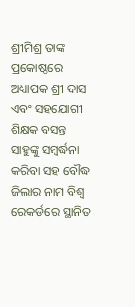ଶ୍ରୀମିଶ୍ର ତାଙ୍କ ପ୍ରକୋଷ୍ଠରେ ଅଧ୍ୟାପକ ଶ୍ରୀ ଦାସ ଏବଂ ସହଯୋଗୀ ଶିକ୍ଷକ ବସନ୍ତ ସାହୁଙ୍କୁ ସମ୍ବର୍ଦ୍ଧନା କରିବା ସହ ବୌଦ୍ଧ ଜିଲାର ନାମ ବିଶ୍ୱ ରେକର୍ଡରେ ସ୍ଥାନିତ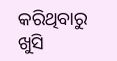କରିଥିବାରୁ ଖୁସି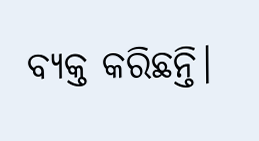ବ୍ୟକ୍ତ କରିଛନ୍ତି।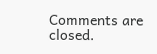Comments are closed.